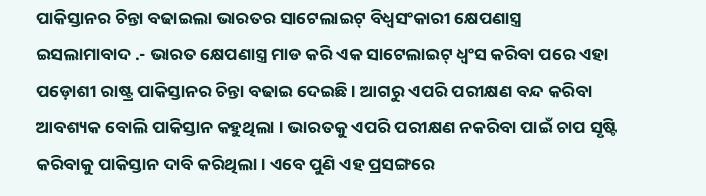ପାକିସ୍ତାନର ଚିନ୍ତା ବଢାଇଲା ଭାରତର ସାଟେଲାଇଟ୍ ବିଧ୍ୱସଂକାରୀ କ୍ଷେପଣାସ୍ତ୍ର
ଇସଲାମାବାଦ .- ଭାରତ କ୍ଷେପଣାସ୍ତ୍ର ମାଡ କରି ଏକ ସାଟେଲାଇଟ୍ ଧ୍ୱଂସ କରିବା ପରେ ଏହା ପଡ଼ୋଶୀ ରାଷ୍ଟ୍ର ପାକିସ୍ତାନର ଚିନ୍ତା ବଢାଇ ଦେଇଛି । ଆଗରୁ ଏପରି ପରୀକ୍ଷଣ ବନ୍ଦ କରିବା ଆବଶ୍ୟକ ବୋଲି ପାକିସ୍ତାନ କହୁଥିଲା । ଭାରତକୁ ଏପରି ପରୀକ୍ଷଣ ନକରିବା ପାଇଁ ଚାପ ସୃଷ୍ଟି କରିବାକୁ ପାକିସ୍ତାନ ଦାବି କରିଥିଲା । ଏବେ ପୁଣି ଏହ ପ୍ରସଙ୍ଗରେ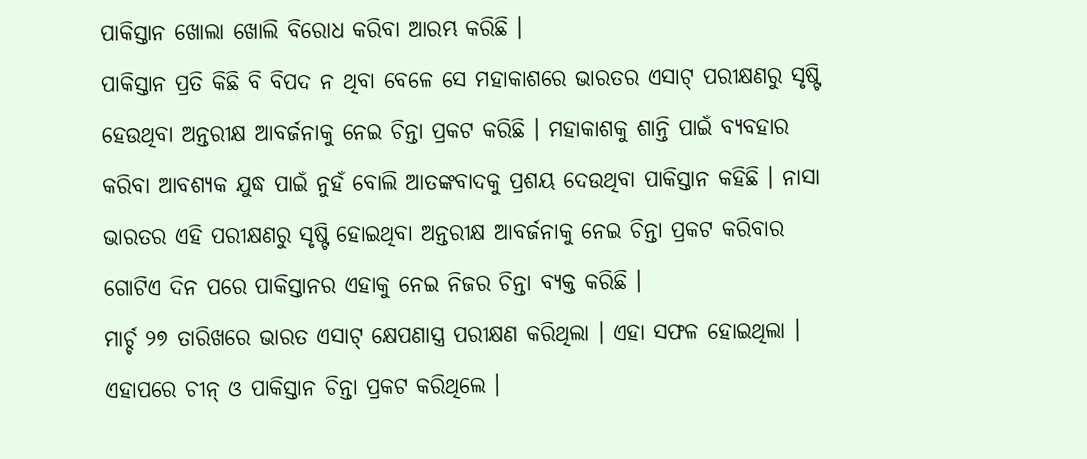ପାକିସ୍ତାନ ଖୋଲା ଖୋଲି ବିରୋଧ କରିବା ଆରମ୍ଭ କରିଛି ।
ପାକିସ୍ତାନ ପ୍ରତି କିଛି ବି ବିପଦ ନ ଥିବା ବେଳେ ସେ ମହାକାଶରେ ଭାରତର ଏସାଟ୍ ପରୀକ୍ଷଣରୁ ସୃଷ୍ଟି ହେଉଥିବା ଅନ୍ତରୀକ୍ଷ ଆବର୍ଜନାକୁ ନେଇ ଚିନ୍ତା ପ୍ରକଟ କରିଛି । ମହାକାଶକୁ ଶାନ୍ତି ପାଇଁ ବ୍ୟବହାର କରିବା ଆବଶ୍ୟକ ଯୁଦ୍ଧ ପାଇଁ ନୁହଁ ବୋଲି ଆତଙ୍କବାଦକୁ ପ୍ରଶୟ ଦେଉଥିବା ପାକିସ୍ତାନ କହିଛି । ନାସା ଭାରତର ଏହି ପରୀକ୍ଷଣରୁ ସୃଷ୍ଟି ହୋଇଥିବା ଅନ୍ତରୀକ୍ଷ ଆବର୍ଜନାକୁ ନେଇ ଚିନ୍ତା ପ୍ରକଟ କରିବାର ଗୋଟିଏ ଦିନ ପରେ ପାକିସ୍ତାନର ଏହାକୁ ନେଇ ନିଜର ଚିନ୍ତା ବ୍ୟକ୍ତ କରିଛି ।
ମାର୍ଚ୍ଚ ୨୭ ତାରିଖରେ ଭାରତ ଏସାଟ୍ କ୍ଷେପଣାସ୍ତ୍ର ପରୀକ୍ଷଣ କରିଥିଲା । ଏହା ସଫଳ ହୋଇଥିଲା । ଏହାପରେ ଚୀନ୍ ଓ ପାକିସ୍ତାନ ଚିନ୍ତା ପ୍ରକଟ କରିଥିଲେ ।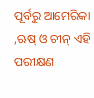ପୂର୍ବରୁ ଆମେରିକା ,ଋଷ୍ ଓ ଚୀନ୍ ଏହି ପରୀକ୍ଷଣ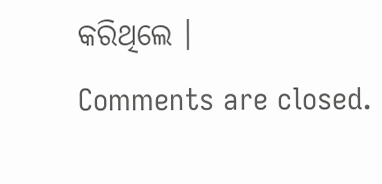କରିଥିଲେ ।
Comments are closed.